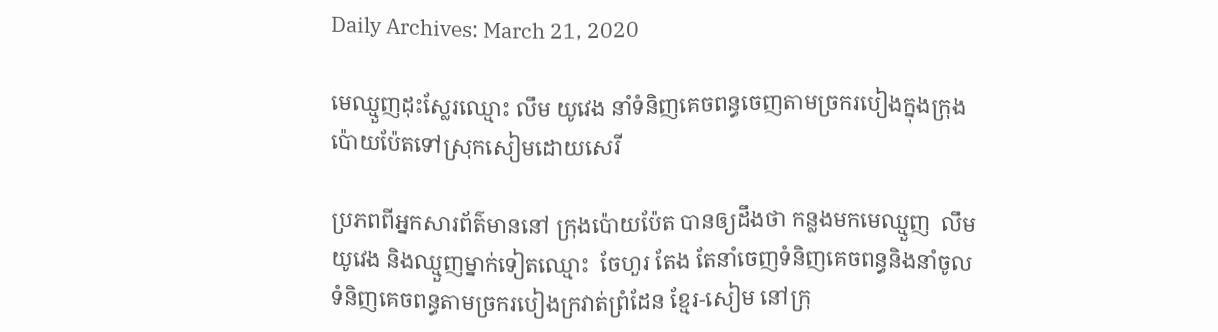Daily Archives: March 21, 2020

មេឈ្មួញដុះស្លែរឈ្មោះ លឹម យូវេង នាំទំនិញគេចពន្ធចេញតាមច្រករបៀងក្នុងក្រុងប៉ោយប៉ែតទៅស្រុកសៀមដោយសេរី

ប្រភពពីអ្នកសារព័ត៌មាននៅ ក្រុងប៉ោយប៉ែត បានឲ្យដឹងថា កន្លងមកមេឈ្មួញ  លឹម យូវេង និងឈ្មួញម្នាក់ទៀតឈ្មោះ  ចែហួរ តែង តែនាំចេញទំនិញគេចពន្ធនិងនាំចូល ទំនិញគេចពន្ធតាមច្រករបៀងក្រវាត់ព្រំដែន ខ្មែរ-សៀម នៅក្រុ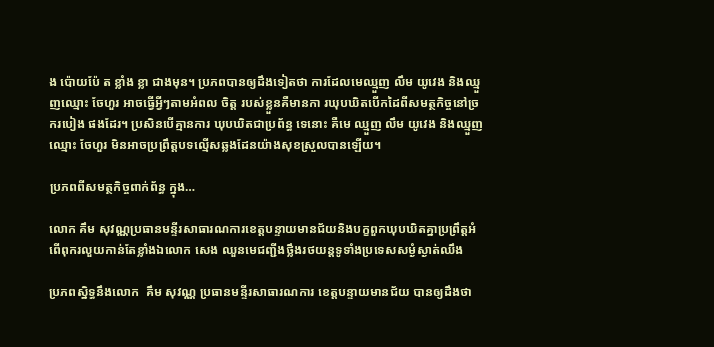ង ប៉ោយប៉ែ ត ខ្លាំង ខ្លា ជាងមុន។ ប្រភពបានឲ្យដឹងទៀតថា ការដែលមេឈ្មួញ លឹម យូវេង និងឈ្មួញឈ្មោះ ចែហួរ អាចធ្វើអ្វីៗតាមអំពល ចិត្ត របស់ខ្លួនគឺមានកា រឃុបឃិតបើកដៃពីសមត្ថកិច្ចនៅច្រករបៀង ផងដែរ។ ប្រសិនបើគ្មានការ ឃុបឃិតជាប្រព័ន្ធ ទេនោះ គឺមេ ឈ្មួញ លឹម យូវេង និងឈ្មួញឈ្មោះ ចែហួរ មិនអាចប្រព្រឹត្តបទល្មើសឆ្លងដែនយ៉ាងសុខស្រួលបានឡើយ។

ប្រភពពីសមត្ថកិច្ចពាក់ព័ន្ធ ក្នុង…

លោក គឹម សុវណ្ណប្រធានមន្ទីរសាធារណការខេត្តបន្ទាយមានជ័យនិងបក្ខពួកឃុបឃិតគ្នាប្រព្រឹត្តអំពើពុករលួយកាន់តែខ្លាំងឯលោក សេង ឈួនមេជញ្ជីងថ្លឹងរថយន្តទូទាំងប្រទេសសម្ងំស្ងាត់ឈឹង

ប្រភពស្និទ្ធនឹងលោក  គឹម សុវណ្ណ ប្រធានមន្ទីរសាធារណការ ខេត្តបន្ទាយមានជ័យ បានឲ្យដឹងថា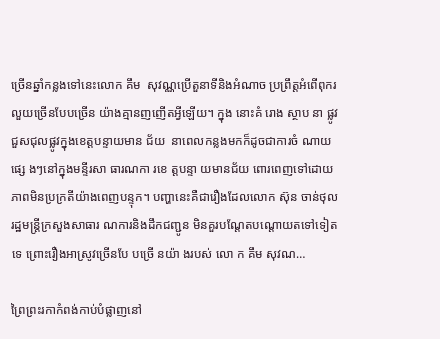ច្រើនឆ្នាំកន្លងទៅនេះលោក គឹម  សុវណ្ណប្រើតួនាទីនិងអំណាច ប្រព្រឹត្តអំពើពុករលួយច្រើនបែបច្រើន យ៉ាងគ្មានញញើតអ្វីឡើយ។ ក្នុង នោះគំ រោង ស្ថាប នា ផ្លូវ ជួសជុលផ្លូវក្នុងខេត្តបន្ទាយមាន ជ័យ  នាពេលកន្លងមកក៏ដូចជាការចំ ណាយផ្សេ ងៗនៅក្នុងមន្ទីរសា ធារណកា រខេ ត្តបន្ទា យមានជ័យ ពោរពេញទៅដោយភាពមិនប្រក្រតីយ៉ាងពេញបន្ទុក។ បញ្ហានេះគឺជារឿងដែលលោក ស៊ុន ចាន់ថុល រដ្ឋមន្ត្រីក្រសួងសាធារ ណការនិងដឹកជញ្ជូន មិនគួរបណ្តែតបណ្តោយតទៅទៀតទេ ព្រោះរឿងអាស្រូវច្រើនបែ បច្រើ នយ៉ា ងរបស់ លោ ក គឹម សុវណ…

ព្រៃព្រះរកាកំពង់កាប់បំផ្លាញនៅ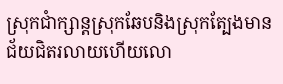ស្រុកជាំក្សាន្តស្រុកឆែបនិងស្រុកត្បែងមានជ័យជិតរលាយហើយលោ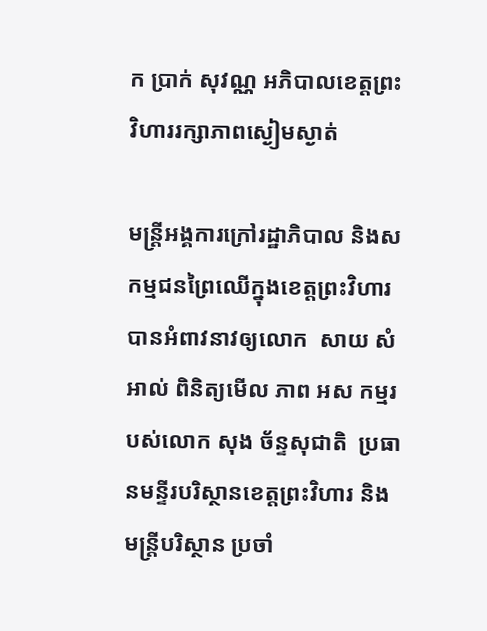ក ប្រាក់ សុវណ្ណ អភិបាលខេត្តព្រះវិហាររក្សាភាពស្ងៀមស្ងាត់

មន្ត្រីអង្គការក្រៅរដ្ឋាភិបាល និងសកម្មជនព្រៃឈើក្នុងខេត្តព្រះវិហារ  បានអំពាវនាវឲ្យលោក  សាយ សំអាល់ ពិនិត្យមើល ភាព អស កម្មរបស់លោក សុង ច័ន្ទសុជាតិ  ប្រធានមន្ទីរបរិស្ថានខេត្តព្រះវិហារ និងមន្ត្រីបរិស្ថាន ប្រចាំ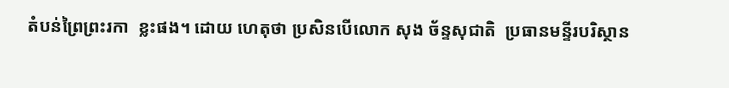តំបន់ព្រៃព្រះរកា  ខ្លះផង។ ដោយ ហេតុថា ប្រសិនបើលោក សុង ច័ន្ទសុជាតិ  ប្រធានមន្ទីរបរិស្ថាន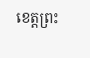ខេត្តព្រះ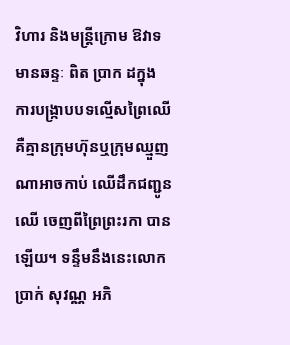វិហារ និងមន្ត្រីក្រោម ឱវាទមានឆន្ទៈ ពិត ប្រាក ដក្នុង ការបង្ក្រាបបទល្មើសព្រៃឈើ  គឺគ្មានក្រុមហ៊ុនឬក្រុមឈ្មួញណាអាចកាប់ ឈើដឹកជញ្ជូនឈើ ចេញពីព្រៃព្រះរកា បាន ឡើយ។ ទន្ទឹមនឹងនេះលោក ប្រាក់ សុវណ្ណ អភិ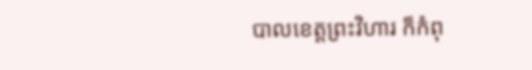បាលខេត្តព្រះវិហារ ក៏កំពុ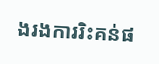ងរងការរិះគន់ផ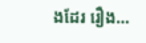ងដែរ រឿង…